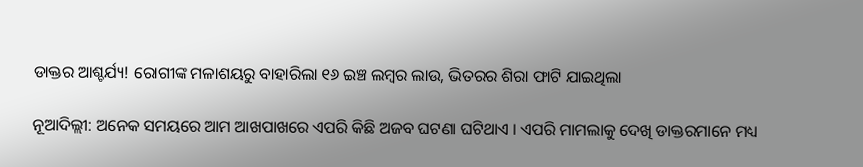ଡାକ୍ତର ଆଶ୍ଚର୍ଯ୍ୟ! ରୋଗୀଙ୍କ ମଳାଶୟରୁ ବାହାରିଲା ୧୬ ଇଞ୍ଚ ଲମ୍ବର ଲାଉ, ଭିତରର ଶିରା ଫାଟି ଯାଇଥିଲା

ନୂଆଦିଲ୍ଲୀ: ଅନେକ ସମୟରେ ଆମ ଆଖପାଖରେ ଏପରି କିଛି ଅଜବ ଘଟଣା ଘଟିଥାଏ । ଏପରି ମାମଲାକୁ ଦେଖି ଡାକ୍ତରମାନେ ମଧ୍ୟ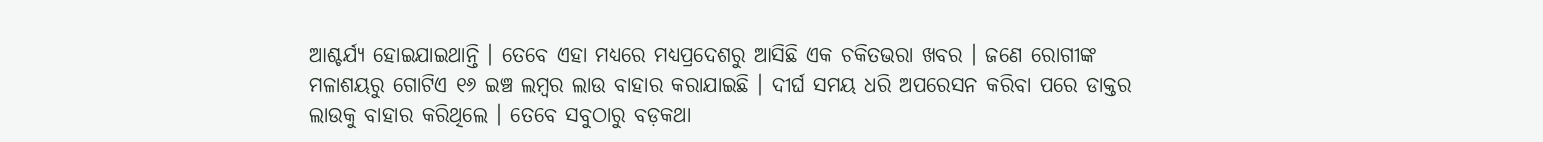ଆଶ୍ଚର୍ଯ୍ୟ ହୋଇଯାଇଥାନ୍ତି । ତେବେ ଏହା ମଧ୍ୟରେ ମଧ୍ୟପ୍ରଦେଶରୁ ଆସିଛି ଏକ ଚକିତଭରା ଖବର । ଜଣେ ରୋଗୀଙ୍କ ମଳାଶୟରୁ ଗୋଟିଏ ୧୬ ଇଞ୍ଚ ଲମ୍ବର ଲାଉ ବାହାର କରାଯାଇଛି । ଦୀର୍ଘ ସମୟ ଧରି ଅପରେସନ କରିବା ପରେ ଡାକ୍ତର ଲାଉକୁ ବାହାର କରିଥିଲେ । ତେବେ ସବୁଠାରୁ ବଡ଼କଥା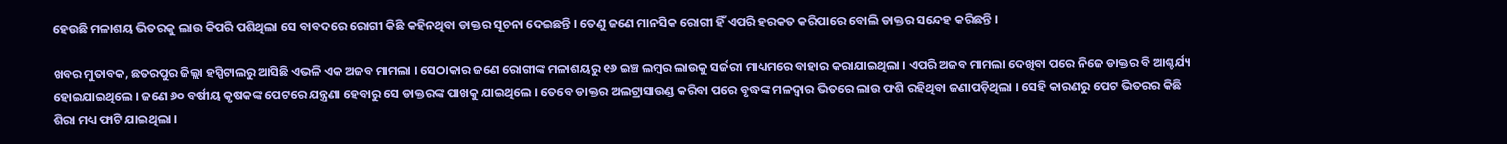ହେଉଛି ମଳାଶୟ ଭିତରକୁ ଲାଉ କିପରି ପଶିଥିଲା ସେ ବାବଦରେ ରୋଗୀ କିଛି କହିନଥିବା ଡାକ୍ତର ସୂଚନା ଦେଇଛନ୍ତି । ତେଣୁ ଜଣେ ମାନସିକ ରୋଗୀ ହିଁ ଏପରି ହରକତ କରିପାରେ ବୋଲି ଡାକ୍ତର ସନ୍ଦେହ କରିଛନ୍ତି ।

ଖବର ମୁତାବକ, ଛତରପୁର ଜିଲ୍ଲା ହସ୍ପିଟାଲରୁ ଆସିଛି ଏଭଳି ଏକ ଅଜବ ମାମଲା । ସେଠାକାର ଜଣେ ରୋଗୀଙ୍କ ମଳାଶୟରୁ ୧୬ ଇଞ୍ଚ ଲମ୍ବର ଲାଉକୁ ସର୍ଜରୀ ମାଧ୍ୟମରେ ବାହାର କରାଯାଇଥିଲା । ଏପରି ଅଜବ ମାମଲା ଦେଖିବା ପରେ ନିଜେ ଡାକ୍ତର ବି ଆଶ୍ଚର୍ଯ୍ୟ ହୋଇଯାଇଥିଲେ । ଜଣେ ୬୦ ବର୍ଷୀୟ କୃଷକଙ୍କ ପେଟରେ ଯନ୍ତ୍ରଣା ହେବାରୁ ସେ ଡାକ୍ତରଙ୍କ ପାଖକୁ ଯାଇଥିଲେ । ତେବେ ଡାକ୍ତର ଅଲଟ୍ରାସାଉଣ୍ଡ କରିବା ପରେ ବୃଦ୍ଧଙ୍କ ମଳଦ୍ୱାର ଭିତରେ ଲାଉ ଫଶି ରହିଥିବା ଜଣାପଡ଼ିଥିଲା । ସେହି କାରଣରୁ ପେଟ ଭିତରର କିଛି ଶିରା ମଧ୍ୟ ଫାଟି ଯାଇଥିଲା ।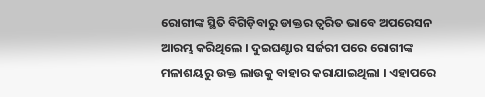ରୋଗୀଙ୍କ ସ୍ଥିତି ବିଗିଡ଼ିବାରୁ ଡାକ୍ତର ତ୍ୱରିତ ଭାବେ ଅପରେସନ ଆରମ୍ଭ କରିଥିଲେ । ଦୁଇଘଣ୍ଟାର ସର୍ଜରୀ ପରେ ରୋଗୀଙ୍କ ମଳାଶୟରୁ ଉକ୍ତ ଲାଉକୁ ବାହାର କରାଯାଇଥିଲା । ଏହାପରେ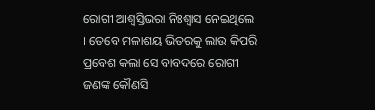ରୋଗୀ ଆଶ୍ୱସ୍ତିଭରା ନିଃଶ୍ୱାସ ନେଇଥିଲେ । ତେବେ ମଳାଶୟ ଭିତରକୁ ଲାଉ କିପରି ପ୍ରବେଶ କଲା ସେ ବାବଦରେ ରୋଗୀ ଜଣଙ୍କ କୌଣସି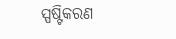ସ୍ପଷ୍ଟିକରଣ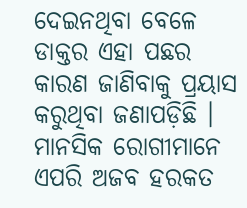ଦେଇନଥିବା ବେଳେ ଡାକ୍ତର ଏହା ପଛର କାରଣ ଜାଣିବାକୁ ପ୍ରୟାସ କରୁଥିବା ଜଣାପଡ଼ିଛି । ମାନସିକ ରୋଗୀମାନେ ଏପରି ଅଜବ ହରକତ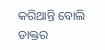କରିଥାନ୍ତି ବୋଲି ଡାକ୍ତର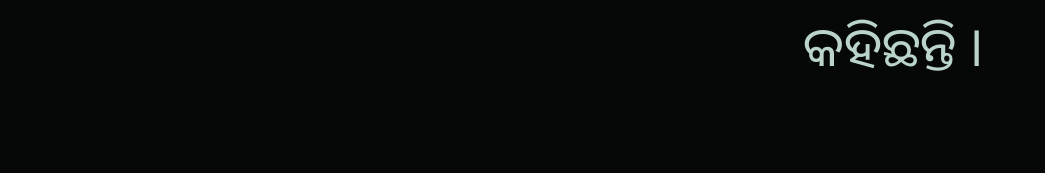କହିଛନ୍ତି ।